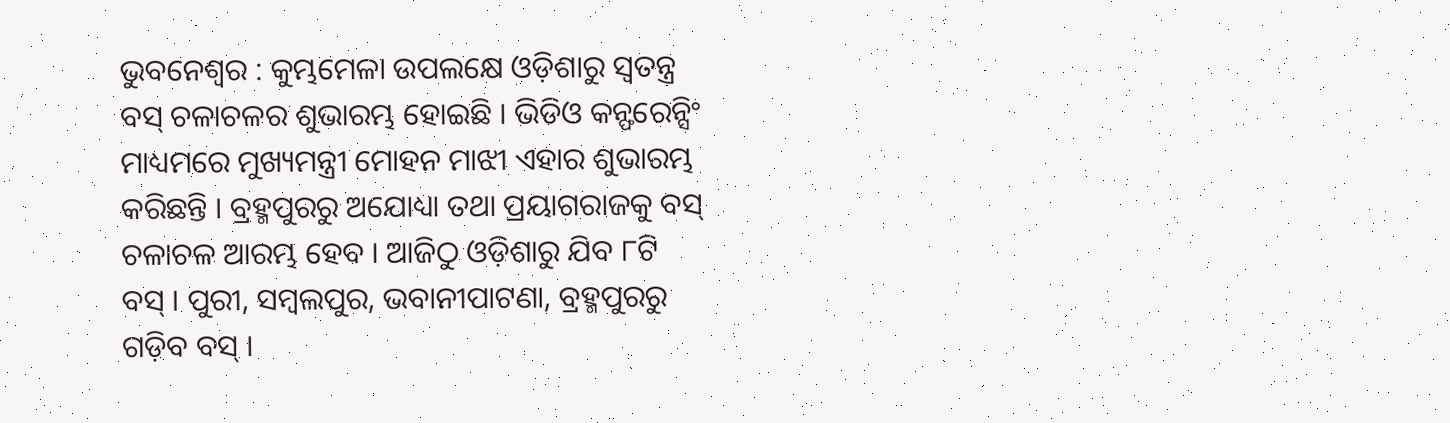ଭୁବନେଶ୍ୱର : କୁମ୍ଭମେଳା ଉପଲକ୍ଷେ ଓଡ଼ିଶାରୁ ସ୍ବତନ୍ତ୍ର ବସ୍ ଚଳାଚଳର ଶୁଭାରମ୍ଭ ହୋଇଛି । ଭିଡିଓ କନ୍ଫରେନ୍ସିଂ ମାଧ୍ୟମରେ ମୁଖ୍ୟମନ୍ତ୍ରୀ ମୋହନ ମାଝୀ ଏହାର ଶୁଭାରମ୍ଭ କରିଛନ୍ତି । ବ୍ରହ୍ମପୁରରୁ ଅଯୋଧ୍ୟା ତଥା ପ୍ରୟାଗରାଜକୁ ବସ୍ ଚଳାଚଳ ଆରମ୍ଭ ହେବ । ଆଜିଠୁ ଓଡ଼ିଶାରୁ ଯିବ ୮ଟି ବସ୍ । ପୁରୀ, ସମ୍ବଲପୁର, ଭବାନୀପାଟଣା, ବ୍ରହ୍ମପୁରରୁ ଗଡ଼ିବ ବସ୍ ।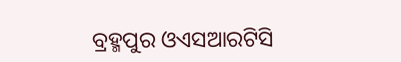ବ୍ରହ୍ମପୁର ଓଏସଆରଟିସି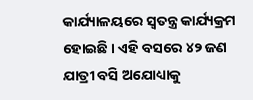କାର୍ଯ୍ୟାଳୟରେ ସ୍ବତନ୍ତ୍ର କାର୍ଯ୍ୟକ୍ରମ ହୋଇଛି । ଏହି ବସରେ ୪୨ ଜଣ ଯାତ୍ରୀ ବସି ଅଯୋଧ୍ୟାକୁ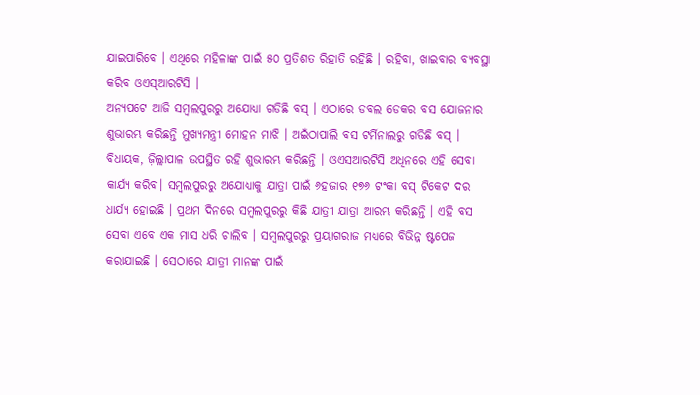ଯାଇପାରିବେ । ଏଥିରେ ମହିଳାଙ୍କ ପାଇଁ ୫୦ ପ୍ରତିଶତ ରିହାତି ରହିଛି । ରହିବା, ଖାଇବାର ବ୍ୟବସ୍ଥା କରିବ ଓଏସ୍ଆରଟିସି ।
ଅନ୍ୟପଟେ ଆଜି ସମ୍ବଲପୁରରୁ ଅଯୋଧ୍ଯା ଗଡିଛି ବସ୍ । ଏଠାରେ ଡବଲ ଡେକର ବସ ଯୋଜନାର ଶୁଭାରମ୍ଭ କରିଛନ୍ତି ମୁଖ୍ଯମନ୍ତ୍ରୀ ମୋହନ ମାଝି । ଅଇଁଠାପାଲି ବସ ଟର୍ମିନାଲରୁ ଗଡିଛି ବସ୍ । ବିଧାୟକ, ଜ଼ିଲ୍ଲାପାଳ ଉପସ୍ଥିତ ରହି ଶୁଭାରମ୍ଭ କରିଛନ୍ତି । ଓଏସଆରଟିସି ଅଧିନରେ ଏହି ସେବା କାର୍ଯ୍ଯ କରିବ। ସମ୍ବଲପୁରରୁ ଅଯୋଧ୍ଯାକୁ ଯାତ୍ରା ପାଇଁ ୬ହଜାର ୧୭୬ ଟଂକା ବସ୍ ଟିକେଟ ଦର ଧାର୍ଯ୍ଯ ହୋଇଛି । ପ୍ରଥମ ଦିନରେ ସମ୍ବଲପୁରରୁ କିଛି ଯାତ୍ରୀ ଯାତ୍ରା ଆରମ୍ଭ କରିଛନ୍ତି । ଏହି ବସ ସେବା ଏବେ ଏକ ମାସ ଧରି ଚାଲିବ । ସମ୍ବଲପୁରରୁ ପ୍ରୟାଗରାଜ ମଧ୍ଯରେ ବିଭିନ୍ନ ଷ୍ଟପେଜ କରାଯାଇଛି । ସେଠାରେ ଯାତ୍ରୀ ମାନଙ୍କ ପାଇଁ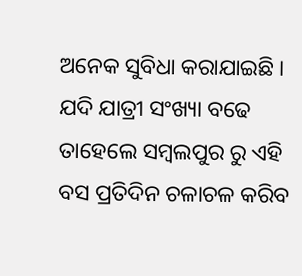ଅନେକ ସୁବିଧା କରାଯାଇଛି । ଯଦି ଯାତ୍ରୀ ସଂଖ୍ୟା ବଢେ ତାହେଲେ ସମ୍ବଲପୁର ରୁ ଏହି ବସ ପ୍ରତିଦିନ ଚଳାଚଳ କରିବ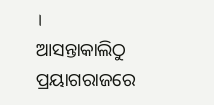।
ଆସନ୍ତାକାଲିଠୁ ପ୍ରୟାଗରାଜରେ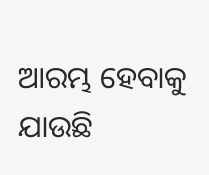ଆରମ୍ଭ ହେବାକୁ ଯାଉଛି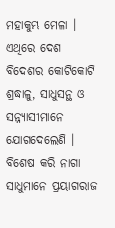ମହାକୁମ୍ଭ ମେଳା । ଏଥିରେ ଦେଶ ବିଦେଶର କୋଟିକୋଟି ଶ୍ରଦ୍ଧାଳୁ, ସାଧୁସନ୍ଥ ଓ ସନ୍ନ୍ୟାସୀମାନେ ଯୋଗଦେଲେଣି । ବିଶେଷ କରି ନାଗା ସାଧୁମାନେ ପ୍ରୟାଗରାଜ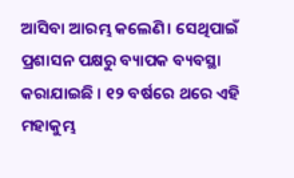ଆସିବା ଆରମ୍ଭ କଲେଣି। ସେଥିପାଇଁ ପ୍ରଶାସନ ପକ୍ଷରୁ ବ୍ୟାପକ ବ୍ୟବସ୍ଥା କରାଯାଇଛି । ୧୨ ବର୍ଷରେ ଥରେ ଏହି ମହାକୁମ୍ଭ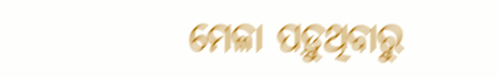ମେଳା ପଡ଼ୁଥିବାରୁ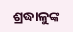ଶ୍ରଦ୍ଧାଳୁଙ୍କ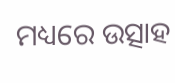ମଧ୍ୟରେ ଉତ୍ସାହ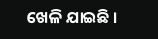ଖେଳି ଯାଇଛି ।